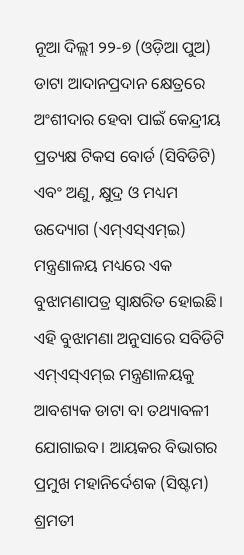ନୂଆ ଦିଲ୍ଲୀ ୨୨-୭ (ଓଡ଼ିଆ ପୁଅ) ଡାଟା ଆଦାନପ୍ରଦାନ କ୍ଷେତ୍ରରେ ଅଂଶୀଦାର ହେବା ପାଇଁ କେନ୍ଦ୍ରୀୟ ପ୍ରତ୍ୟକ୍ଷ ଟିକସ ବୋର୍ଡ (ସିବିଡିଟି) ଏବଂ ଅଣୁ, କ୍ଷୁଦ୍ର ଓ ମଧ୍ୟମ ଉଦ୍ୟୋଗ (ଏମ୍ଏସ୍ଏମ୍ଇ) ମନ୍ତ୍ରଣାଳୟ ମଧ୍ୟରେ ଏକ ବୁଝାମଣାପତ୍ର ସ୍ୱାକ୍ଷରିତ ହୋଇଛି। ଏହି ବୁଝାମଣା ଅନୁସାରେ ସବିଡିଟି ଏମ୍ଏସ୍ଏମ୍ଇ ମନ୍ତ୍ରଣାଳୟକୁ ଆବଶ୍ୟକ ଡାଟା ବା ତଥ୍ୟାବଳୀ ଯୋଗାଇବ। ଆୟକର ବିଭାଗର ପ୍ରମୁଖ ମହାନିର୍ଦେଶକ (ସିଷ୍ଟମ) ଶ୍ରମତୀ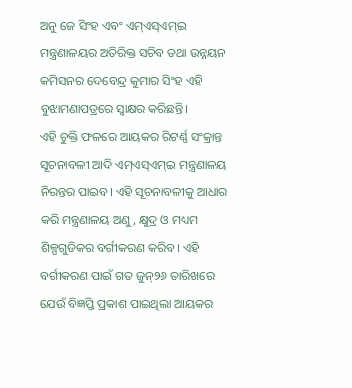ଅନୁ ଜେ ସିଂହ ଏବଂ ଏମ୍ଏସ୍ଏମ୍ଇ ମନ୍ତ୍ରଣାଳୟର ଅତିରିକ୍ତ ସଚିବ ତଥା ଉନ୍ନୟନ କମିସନର ଦେବେନ୍ଦ୍ର କୁମାର ସିଂହ ଏହି ବୁଝାମଣାପତ୍ରରେ ସ୍ୱାକ୍ଷର କରିଛନ୍ତି।
ଏହି ଚୁକ୍ତି ଫଳରେ ଆୟକର ରିଟର୍ଣ୍ଣ ସଂକ୍ରାନ୍ତ ସୂଚନାବଳୀ ଆଦି ଏମ୍ଏସ୍ଏମ୍ଇ ମନ୍ତ୍ରଣାଳୟ ନିରନ୍ତର ପାଇବ। ଏହି ସୂଚନାବଳୀକୁ ଆଧାର କରି ମନ୍ତ୍ରଣାଳୟ ଅଣୁ, କ୍ଷୁଦ୍ର ଓ ମଧ୍ୟମ ଶିଳ୍ପଗୁଡିକର ବର୍ଗୀକରଣ କରିବ। ଏହି ବର୍ଗୀକରଣ ପାଇଁ ଗତ ଜୁନ୍୨୬ ତାରିଖରେ ଯେଉଁ ବିଜ୍ଞପ୍ତି ପ୍ରକାଶ ପାଇଥିଲା ଆୟକର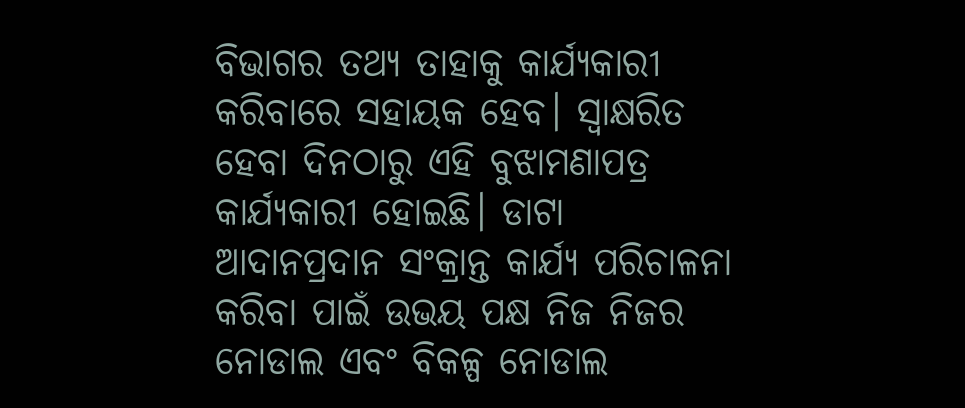ବିଭାଗର ତଥ୍ୟ ତାହାକୁ କାର୍ଯ୍ୟକାରୀ କରିବାରେ ସହାୟକ ହେବ। ସ୍ୱାକ୍ଷରିତ ହେବା ଦିନଠାରୁ ଏହି ବୁଝାମଣାପତ୍ର କାର୍ଯ୍ୟକାରୀ ହୋଇଛି। ଡାଟା ଆଦାନପ୍ରଦାନ ସଂକ୍ରାନ୍ତ କାର୍ଯ୍ୟ ପରିଚାଳନା କରିବା ପାଇଁ ଉଭୟ ପକ୍ଷ ନିଜ ନିଜର ନୋଡାଲ ଏବଂ ବିକଳ୍ପ ନୋଡାଲ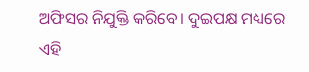ଅଫିସର ନିଯୁକ୍ତି କରିବେ। ଦୁଇପକ୍ଷ ମଧ୍ୟରେ ଏହି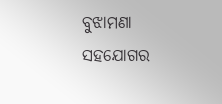ବୁଝାମଣା ସହଯୋଗର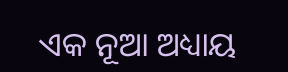ଏକ ନୂଆ ଅଧ୍ୟାୟ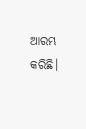ଆରମ୍ଭ କରିଛି।